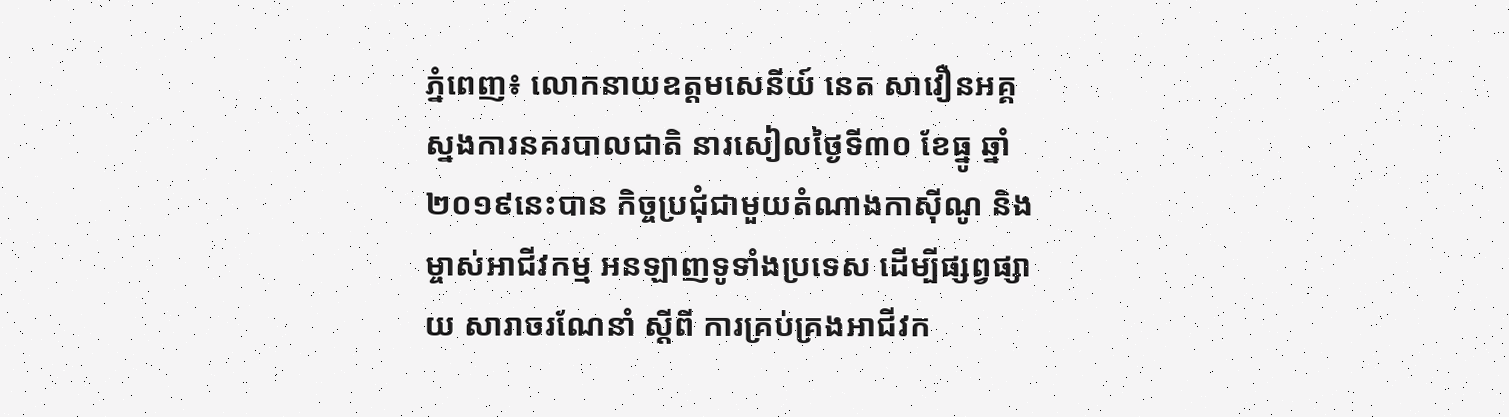ភ្នំពេញ៖ លោកនាយឧត្តមសេនីយ៍ នេត សាវឿនអគ្គ ស្នងការនគរបាលជាតិ នារសៀលថ្ងៃទី៣០ ខែធ្នូ ឆ្នាំ២០១៩នេះបាន កិច្ចប្រជុំជាមួយតំណាងកាស៊ីណូ និងម្ចាស់អាជីវកម្ម អនឡាញទូទាំងប្រទេស ដើម្បីផ្សព្វផ្សាយ សារាចរណែនាំ ស្ដីពី ការគ្រប់គ្រងអាជីវក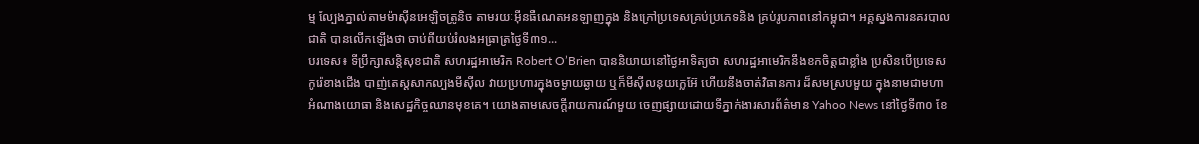ម្ម ល្បែងភ្នាល់តាមម៉ាស៊ីនអេឡិចត្រូនិច តាមរយៈអ៊ីនធឺណេតអនឡាញក្នុង និងក្រៅប្រទេសគ្រប់ប្រភេទនិង គ្រប់រូបភាពនៅកម្ពុជា។ អគ្គស្នងការនគរបាលជាតិ បានលើកឡើងថា ចាប់ពីយប់រំលងអធ្រាត្រថ្ងៃទី៣១...
បរទេស៖ ទីប្រឹក្សាសន្តិសុខជាតិ សហរដ្ឋអាមេរិក Robert O’Brien បាននិយាយនៅថ្ងៃអាទិត្យថា សហរដ្ឋអាមេរិកនឹងខកចិត្តជាខ្លាំង ប្រសិនបើប្រទេសកូរ៉េខាងជើង បាញ់តេស្តសាកល្បងមីស៊ីល វាយប្រហារក្នុងចម្ងាយឆ្ងាយ ឬក៏មីស៊ីលនុយក្លេអ៊ែ ហើយនឹងចាត់វិធានការ ដ៏សមស្របមួយ ក្នុងនាមជាមហាអំណាងយោធា និងសេដ្ឋកិច្ចឈានមុខគេ។ យោងតាមសេចក្តីរាយការណ៍មួយ ចេញផ្សាយដោយទីភ្នាក់ងារសារព័ត៌មាន Yahoo News នៅថ្ងៃទី៣០ ខែ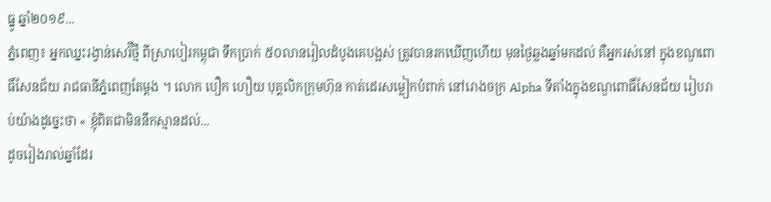ធ្នូ ឆ្នាំ២០១៩...
ភ្នំពេញ៖ អ្នកឈ្នះរង្វាន់សេរ៊ីថ្មី ពីស្រាបៀរកម្ពុជា ទឹកប្រាក់ ៥០លានរៀលដំបូងគេបង្អស់ ត្រូវបានរកឃើញហើយ មុនថ្ងៃឆ្លងឆ្នាំមកដល់ គឺអ្នករស់នៅ ក្នុងខណ្ឌពោធិ៍សែនជ័យ រាជធានីភ្នំពេញតែម្តង ។ លោក បឿក ហឿយ បុគ្គលិកក្រុមហ៊ុន កាត់ដេរសម្លៀកបំពាក់ នៅរោងចក្រ Alpha ទីតាំងក្នុងខណ្ឌពោធិ៍សែនជ័យ រៀបរាប់យ៉ាងដូច្នេះថា « ខ្ញុំពិតជាមិននឹកស្មានដល់...
ដូចរៀងរាល់ឆ្នាំដែរ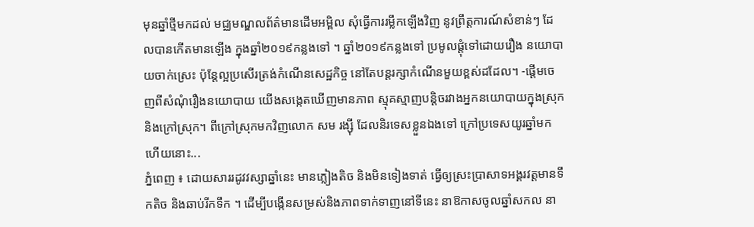មុនឆ្នាំថ្មីមកដល់ មជ្ឈមណ្ឌលព័ត៌មានដើមអម្ពិល សុំធ្វើការរម្លឹកឡើងវិញ នូវព្រឹត្តការណ៍សំខាន់ៗ ដែលបានកើតមានឡើង ក្នុងឆ្នាំ២០១៩កន្លងទៅ ។ ឆ្នាំ២០១៩កន្លងទៅ ប្រមូលផ្ដុំទៅដោយរឿង នយោបាយចាក់ស្រេះ ប៉ុន្តែល្អប្រសើរត្រង់កំណើនសេដ្ឋកិច្ច នៅតែបន្តរក្សាកំណើនមួយខ្ពស់ដដែល។ -ផ្ដើមចេញពីសំណុំរឿងនយោបាយ យើងសង្កេតឃើញមានភាព ស្មុគស្មាញបន្តិចរវាងអ្នកនយោបាយក្នុងស្រុក និងក្រៅស្រុក។ ពីក្រៅស្រុកមកវិញលោក សម រង្ស៊ី ដែលនិរទេសខ្លួនឯងទៅ ក្រៅប្រទេសយូរឆ្នាំមកហើយនោះ...
ភ្នំពេញ ៖ ដោយសាររដូវវស្សាឆ្នាំនេះ មានភ្លៀងតិច និងមិនទៀងទាត់ ធ្វើឲ្យស្រះប្រាសាទអង្គរវត្តមានទឹកតិច និងឆាប់រីកទឹក ។ ដើម្បីបង្កើនសម្រស់និងភាពទាក់ទាញនៅទីនេះ នាឱកាសចូលឆ្នាំសកល នា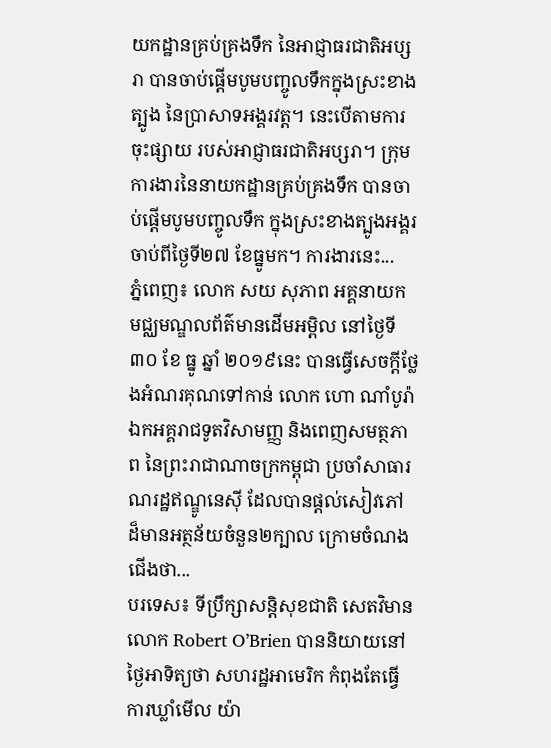យកដ្ឋានគ្រប់គ្រងទឹក នៃអាជ្ញាធរជាតិអប្សរា បានចាប់ផ្តើមបូមបញ្ចូលទឹកក្នុងស្រះខាងត្បូង នៃប្រាសាទអង្គរវត្ត។ នេះបើតាមការចុះផ្សាយ របស់អាជ្ញាធរជាតិអប្សរា។ ក្រុមការងារនៃនាយកដ្ឋានគ្រប់គ្រងទឹក បានចាប់ផ្តើមបូមបញ្ចូលទឹក ក្នុងស្រះខាងត្បូងអង្គរ ចាប់ពីថ្ងៃទី២៧ ខែធ្នូមក។ ការងារនេះ...
ភ្នំពេញ៖ លោក សយ សុភាព អគ្គនាយក មជ្ឈមណ្ឌលព័ត៌មានដើមអម្ពិល នៅថ្ងៃទី៣០ ខែ ធ្នូ ឆ្នាំ ២០១៩នេះ បានធ្វើសេចក្ដីថ្លែងអំណរគុណទៅកាន់ លោក ហោ ណាំបូរ៉ា ឯកអគ្គរាជទូតវិសាមញ្ញ និងពេញសមត្ថភាព នៃព្រះរាជាណាចក្រកម្ពុជា ប្រចាំសាធារណរដ្ឋឥណ្ឌូនេស៊ី ដែលបានផ្ដល់សៀវភៅ ដ៏មានអត្ថន័យចំនួន២ក្បាល ក្រោមចំណងជើងថា...
បរទេស៖ ទីប្រឹក្សាសន្តិសុខជាតិ សេតវិមាន លោក Robert O’Brien បាននិយាយនៅថ្ងៃអាទិត្យថា សហរដ្ឋអាមេរិក កំពុងតែធ្វើការឃ្លាំមើល យ៉ា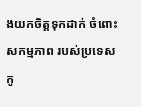ងយកចិត្តទុកដាក់ ចំពោះសកម្មភាព របស់ប្រទេសកូ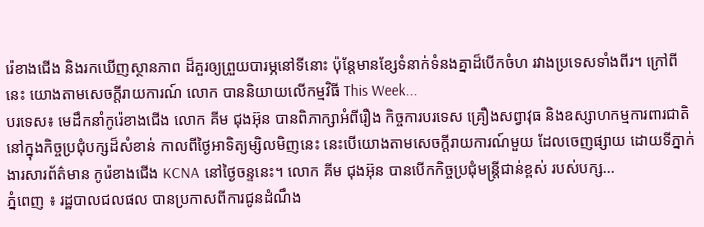រ៉េខាងជើង និងរកឃើញស្ថានភាព ដ៏គួរឲ្យព្រួយបារម្ភនៅទីនោះ ប៉ុន្តែមានខ្សែទំនាក់ទំនងគ្នាដ៏បើកចំហ រវាងប្រទេសទាំងពីរ។ ក្រៅពីនេះ យោងតាមសេចក្តីរាយការណ៍ លោក បាននិយាយលើកម្មវិធី This Week...
បរទេស៖ មេដឹកនាំកូរ៉េខាងជើង លោក គីម ជុងអ៊ុន បានពិភាក្សាអំពីរឿង កិច្ចការបរទេស គ្រឿងសព្វាវុធ និងឧស្សាហកម្មការពារជាតិ នៅក្នុងកិច្ចប្រជុំបក្សដ៏សំខាន់ កាលពីថ្ងៃអាទិត្យម្សិលមិញនេះ នេះបើយោងតាមសេចក្តីរាយការណ៍មួយ ដែលចេញផ្សាយ ដោយទីភ្នាក់ងារសារព័ត៌មាន កូរ៉េខាងជើង KCNA នៅថ្ងៃចន្ទនេះ។ លោក គីម ជុងអ៊ុន បានបើកកិច្ចប្រជុំមន្ត្រីជាន់ខ្ពស់ របស់បក្ស...
ភ្នំពេញ ៖ រដ្ឋបាលជលផល បានប្រកាសពីការជូនដំណឹង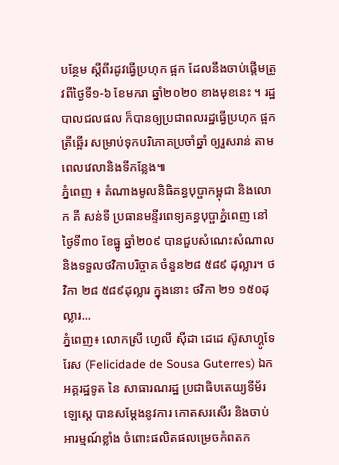បន្ថែម ស្តីពីរដូវធ្វើប្រហុក ផ្អក ដែលនឹងចាប់ផ្តើមត្រូវពីថ្ងៃទី១-៦ ខែមករា ឆ្នាំ២០២០ ខាងមុខនេះ ។ រដ្ឋបាលជលផល ក៏បានឲ្យប្រជាពលរដ្ឋធ្វើប្រហុក ផ្អក ត្រីឆ្អើរ សម្រាប់ទុកបរិភោគប្រចាំឆ្នាំ ឲ្យរួសរាន់ តាមពេលវេលានិងទីកន្លែង៕
ភ្នំពេញ ៖ តំណាងមូលនិធិគន្ធបុប្ផាកម្ពុជា និងលោក គី សន់ទី ប្រធានមន្ទីរពេទ្យគន្ធបុប្ផាភ្នំពេញ នៅថ្ងៃទី៣០ ខែធ្នូ ឆ្នាំ២០៩ បានជួបសំណេះសំណាល និងទទួលថវិកាបរិច្ចាគ ចំនួន២៨ ៥៨៩ ដុល្លារ។ ថវិកា ២៨ ៥៨៩ដុល្លារ ក្នុងនោះ ថវិកា ២១ ១៥០ដុល្លារ...
ភ្នំពេញ៖ លោកស្រី ហ្វេលី ស៊ីដា ដេដេ ស៊ូសាហ្គូទែរែស (Felicidade de Sousa Guterres) ឯកអគ្គរដ្ឋទូត នៃ សាធារណរដ្ឋ ប្រជាធិបតេយ្យទីម័រឡេស្តេ បានសម្ដែងនូវការ កោតសរសើរ និងចាប់អារម្មណ៍ខ្លាំង ចំពោះផលិតផលម្រេចកំពតក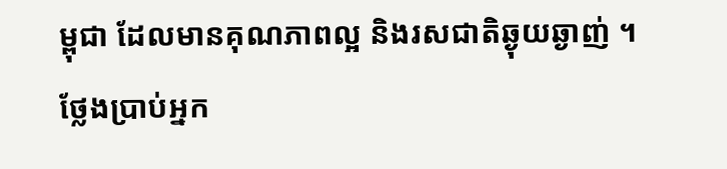ម្ពុជា ដែលមានគុណភាពល្អ និងរសជាតិឆ្ងុយឆ្ងាញ់ ។ ថ្លែងប្រាប់អ្នក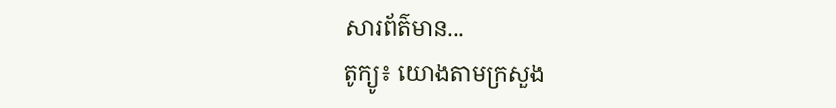សារព័ត៌មាន...
តូក្យូ៖ យោងតាមក្រសួង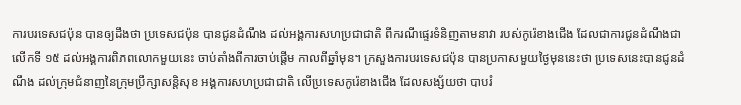ការបរទេសជប៉ុន បានឲ្យដឹងថា ប្រទេសជប៉ុន បានជូនដំណឹង ដល់អង្គការសហប្រជាជាតិ ពីករណីផ្ទេរទំនិញតាមនាវា របស់កូរ៉េខាងជើង ដែលជាការជូនដំណឹងជាលើកទី ១៥ ដល់អង្គការពិភពលោកមួយនេះ ចាប់តាំងពីការចាប់ផ្តើម កាលពីឆ្នាំមុន។ ក្រសួងការបរទេសជប៉ុន បានប្រកាសមួយថ្ងៃមុននេះថា ប្រទេសនេះបានជូនដំណឹង ដល់ក្រុមជំនាញនៃក្រុមប្រឹក្សាសន្តិសុខ អង្គការសហប្រជាជាតិ លើប្រទេសកូរ៉េខាងជើង ដែលសង្ស័យថា បាបរំ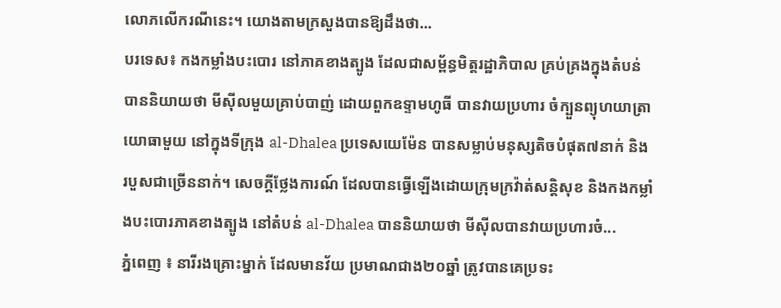លោភលើករណីនេះ។ យោងតាមក្រសួងបានឱ្យដឹងថា...
បរទេស៖ កងកម្លាំងបះបោរ នៅភាគខាងត្បូង ដែលជាសម្ព័ន្ធមិត្តរដ្ឋាភិបាល គ្រប់គ្រងក្នុងតំបន់ បាននិយាយថា មីស៊ីលមួយគ្រាប់បាញ់ ដោយពួកឧទ្ទាមហូធី បានវាយប្រហារ ចំក្បួនព្យុហយាត្រាយោធាមួយ នៅក្នុងទីក្រុង al-Dhalea ប្រទេសយេម៉ែន បានសម្លាប់មនុស្សតិចបំផុត៧នាក់ និងរបួសជាច្រើននាក់។ សេចក្តីថ្លែងការណ៍ ដែលបានធ្វើឡើងដោយក្រុមក្រវ៉ាត់សន្តិសុខ និងកងកម្លាំងបះបោរភាគខាងត្បូង នៅតំបន់ al-Dhalea បាននិយាយថា មីស៊ីលបានវាយប្រហារចំ...
ភ្នំពេញ ៖ នារីរងគ្រោះម្នាក់ ដែលមានវ័យ ប្រមាណជាង២០ឆ្នាំ ត្រូវបានគេប្រទះ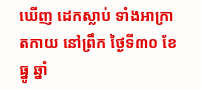ឃើញ ដេកស្លាប់ ទាំងអាក្រាតកាយ នៅព្រឹក ថ្ងៃទី៣០ ខែធ្នូ ឆ្នាំ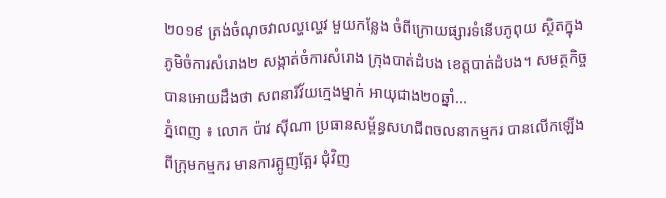២០១៩ ត្រង់ចំណុចវាលល្ហល្ហេវ មួយកន្លែង ចំពីក្រោយផ្សារទំនើបភូពុយ ស្ថិតក្នុងភូមិចំការសំរោង២ សង្កាត់ចំការសំរោង ក្រុងបាត់ដំបង ខេត្តបាត់ដំបង។ សមត្ថកិច្ចបានអោយដឹងថា សពនារីវ័យក្មេងម្នាក់ អាយុជាង២០ឆ្នាំ...
ភ្នំពេញ ៖ លោក ប៉ាវ ស៊ីណា ប្រធានសម្ព័ន្ធសហជីពចលនាកម្មករ បានលើកឡើងពីក្រុមកម្មករ មានការត្អូញត្អែរ ជុំវិញ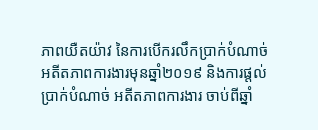ភាពយឺតយ៉ាវ នៃការបើករលឹកប្រាក់បំណាច់ អតីតភាពការងារមុនឆ្នាំ២០១៩ និងការផ្តល់ប្រាក់បំណាច់ អតីតភាពការងារ ចាប់ពីឆ្នាំ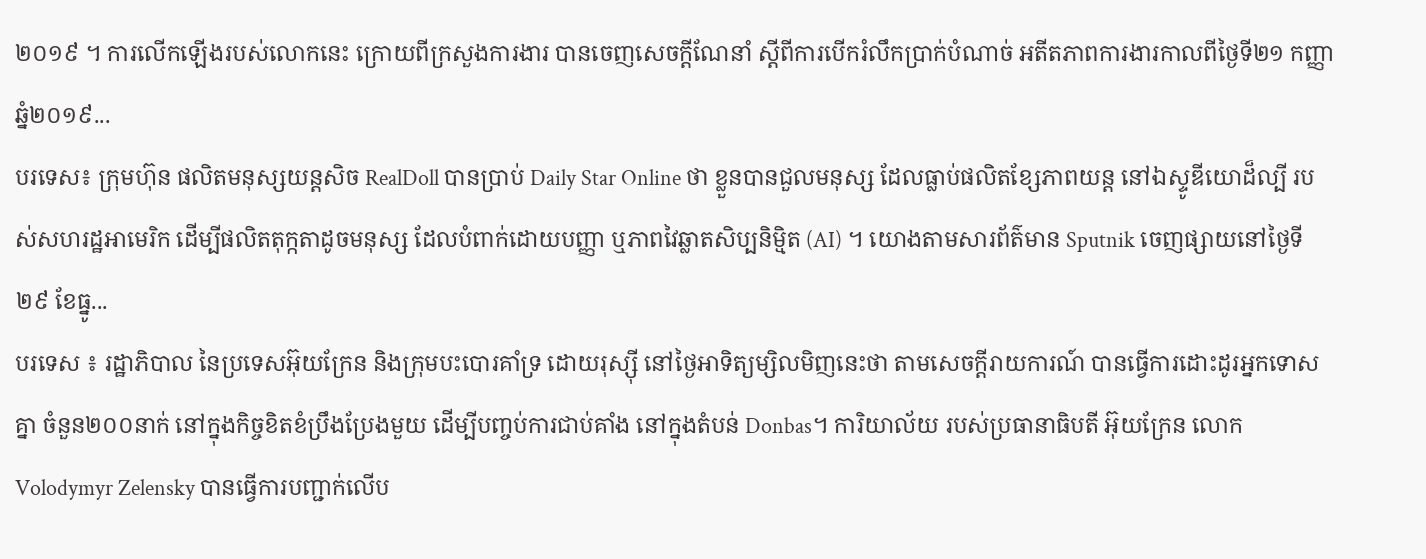២០១៩ ។ ការលើកឡើងរបស់លោកនេះ ក្រោយពីក្រសួងការងារ បានចេញសេចក្តីណែនាំ ស្តីពីការបើករំលឹកប្រាក់បំណាច់ អតីតភាពការងារកាលពីថ្ងៃទី២១ កញ្ញា ឆ្នំ២០១៩...
បរទេស៖ ក្រុមហ៊ុន ផលិតមនុស្សយន្តសិច RealDoll បានប្រាប់ Daily Star Online ថា ខ្លួនបានជួលមនុស្ស ដែលធ្លាប់ផលិតខ្សែភាពយន្ត នៅឯស្ទូឌីយោដ៏ល្បី របស់សហរដ្ឋអាមេរិក ដើម្បីផលិតតុក្កតាដូចមនុស្ស ដែលបំពាក់ដោយបញ្ញា ឬភាពវៃឆ្លាតសិប្បនិម្មិត (AI) ។ យោងតាមសារព័ត៌មាន Sputnik ចេញផ្សាយនៅថ្ងៃទី២៩ ខែធ្នូ...
បរទេស ៖ រដ្ឋាភិបាល នៃប្រទេសអ៊ុយក្រែន និងក្រុមបះបោរគាំទ្រ ដោយរុស្ស៊ី នៅថ្ងៃអាទិត្យម្សិលមិញនេះថា តាមសេចក្តីរាយការណ៍ បានធ្វើការដោះដូរអ្នកទោសគ្នា ចំនួន២០០នាក់ នៅក្នុងកិច្ចខិតខំប្រឹងប្រែងមួយ ដើម្បីបញ្ចប់ការជាប់គាំង នៅក្នុងតំបន់ Donbas។ ការិយាល័យ របស់ប្រធានាធិបតី អ៊ុយក្រែន លោក Volodymyr Zelensky បានធ្វើការបញ្ជាក់លើប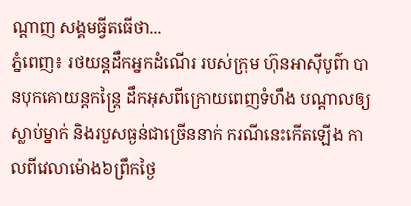ណ្ដាញ សង្គមធ្វីតធើថា...
ភ្នំពេញ៖ រថយន្តដឹកអ្នកដំណើរ របស់ក្រុម ហ៊ុនអាស៊ីបូព៌ា បានបុកគោយន្តកន្ត្រៃ ដឹកអុសពីក្រោយពេញទំហឹង បណ្តាលឲ្យស្លាប់ម្នាក់ និងរបួសធ្ងន់ជាច្រើននាក់ ករណីនេះកើតឡើង កាលពីវេលាម៉ោង៦ព្រឹកថ្ងៃ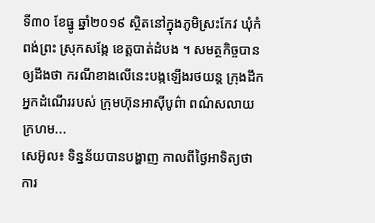ទី៣០ ខែធ្នូ ឆ្នាំ២០១៩ ស្ថិតនៅក្នុងភូមិស្រះកែវ ឃុំកំពង់ព្រះ ស្រុកសង្កែ ខេត្តបាត់ដំបង ។ សមត្ថកិច្ចបានឲ្យដឹងថា ករណីខាងលើនេះបង្កឡើងរថយន្ត ក្រុងដឹកអ្នកដំណើររបស់ ក្រុមហ៊ុនអាស៊ីបូព៌ា ពណ៌សលាយក្រហម...
សេអ៊ូល៖ ទិន្នន័យបានបង្ហាញ កាលពីថ្ងៃអាទិត្យថា ការ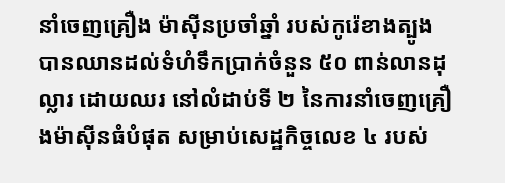នាំចេញគ្រឿង ម៉ាស៊ីនប្រចាំឆ្នាំ របស់កូរ៉េខាងត្បូង បានឈានដល់ទំហំទឹកប្រាក់ចំនួន ៥០ ពាន់លានដុល្លារ ដោយឈរ នៅលំដាប់ទី ២ នៃការនាំចេញគ្រឿងម៉ាស៊ីនធំបំផុត សម្រាប់សេដ្ឋកិច្ចលេខ ៤ របស់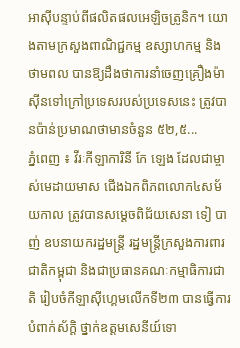អាស៊ីបន្ទាប់ពីផលិតផលអេឡិចត្រូនិក។ យោងតាមក្រសួងពាណិជ្ជកម្ម ឧស្សាហកម្ម និងថាមពល បានឱ្យដឹងថាការនាំចេញគ្រឿងម៉ាស៊ីនទៅក្រៅប្រទេសរបស់ប្រទេសនេះ ត្រូវបានប៉ាន់ប្រមាណថាមានចំនួន ៥២,៥...
ភ្នំពេញ ៖ វីរៈកីឡាការិនី កែ ឡេង ដែលជាម្ចាស់មេដាយមាស ជើងឯកពិភពលោក៤សម័យកាល ត្រូវបានសម្ដេចពិជ័យសេនា ទៀ បាញ់ ឧបនាយករដ្ឋមន្ត្រី រដ្ឋមន្ត្រីក្រសួងការពារជាតិកម្ពុជា និងជាប្រធានគណៈកម្មាធិការជាតិ រៀបចំកីឡាស៊ីហ្គេមលើកទី២៣ បានធ្វើការបំពាក់ស័ក្តិ ថ្នាក់ឧត្តមសេនីយ៍ទោ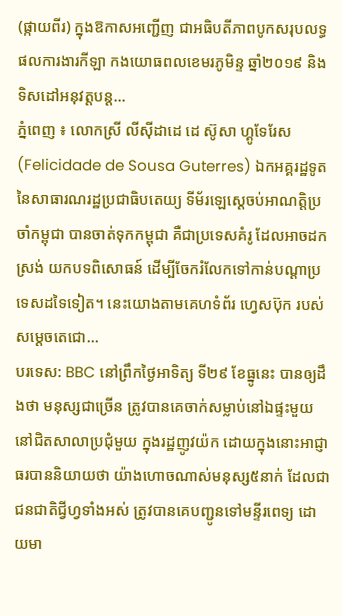(ផ្កាយពីរ) ក្នុងឱកាសអញ្ជើញ ជាអធិបតីភាពបូកសរុបលទ្ធផលការងារកីឡា កងយោធពលខេមរភូមិន្ទ ឆ្នាំ២០១៩ និងទិសដៅអនុវត្តបន្ត...
ភ្នំពេញ ៖ លោកស្រី លីស៊ីដាដេ ដេ ស៊ូសា ហ្គូទែរែស (Felicidade de Sousa Guterres) ឯកអគ្គរដ្ឋទូត នៃសាធារណរដ្ឋប្រជាធិបតេយ្យ ទីម័រឡេស្តេចប់អាណត្តិប្រចាំកម្ពុជា បានចាត់ទុកកម្ពុជា គឺជាប្រទេសគំរូ ដែលអាចដកស្រង់ យកបទពិសោធន៍ ដើម្បីចែករំលែកទៅកាន់បណ្ដាប្រទេសដទៃទៀត។ នេះយោងតាមគេហទំព័រ ហ្វេសប៊ុក របស់សម្ដេចតេជោ...
បរទេស: BBC នៅព្រឹកថ្ងៃអាទិត្យ ទី២៩ ខែធ្នូនេះ បានឲ្យដឹងថា មនុស្សជាច្រើន ត្រូវបានគេចាក់សម្លាប់នៅឯផ្ទះមួយ នៅជិតសាលាប្រជុំមួយ ក្នុងរដ្ឋញូវយ៉ក ដោយក្នុងនោះអាជ្ញាធរបាននិយាយថា យ៉ាងហោចណាស់មនុស្ស៥នាក់ ដែលជាជនជាតិជ្វីហ្វទាំងអស់ ត្រូវបានគេបញ្ជូនទៅមន្ទីរពេទ្យ ដោយមា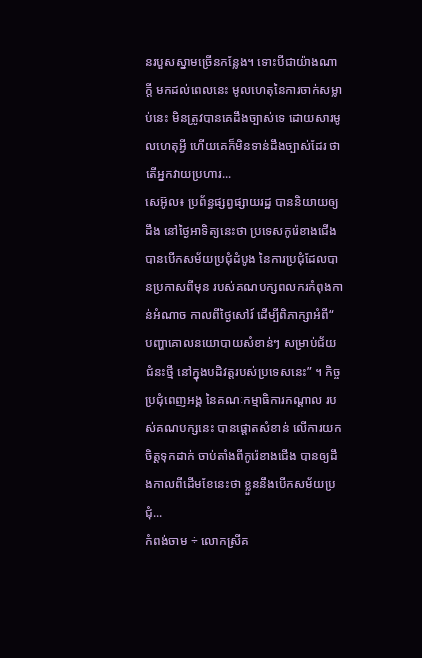នរបួសស្នាមច្រើនកន្លែង។ ទោះបីជាយ៉ាងណាក្តី មកដល់ពេលនេះ មូលហេតុនៃការចាក់សម្លាប់នេះ មិនត្រូវបានគេដឹងច្បាស់ទេ ដោយសារមូលហេតុអ្វី ហើយគេក៏មិនទាន់ដឹងច្បាស់ដែរ ថាតើអ្នកវាយប្រហារ...
សេអ៊ូល៖ ប្រព័ន្ធផ្សព្វផ្សាយរដ្ឋ បាននិយាយឲ្យដឹង នៅថ្ងៃអាទិត្យនេះថា ប្រទេសកូរ៉េខាងជើង បានបើកសម័យប្រជុំដំបូង នៃការប្រជុំដែលបានប្រកាសពីមុន របស់គណបក្សពលករកំពុងកាន់អំណាច កាលពីថ្ងៃសៅរ៍ ដើម្បីពិភាក្សាអំពី“ បញ្ហាគោលនយោបាយសំខាន់ៗ សម្រាប់ជ័យជំនះថ្មី នៅក្នុងបដិវត្តរបស់ប្រទេសនេះ” ។ កិច្ចប្រជុំពេញអង្គ នៃគណៈកម្មាធិការកណ្តាល របស់គណបក្សនេះ បានផ្តោតសំខាន់ លើការយកចិត្តទុកដាក់ ចាប់តាំងពីកូរ៉េខាងជើង បានឲ្យដឹងកាលពីដើមខែនេះថា ខ្លួននឹងបើកសម័យប្រជុំ...
កំពង់ចាម ÷ លោកស្រីគ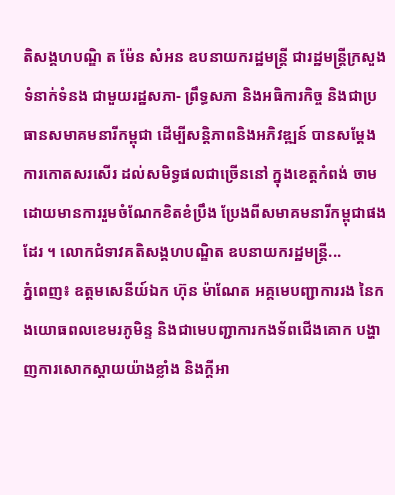តិសង្គហបណ្ឌិ ត ម៉ែន សំអន ឧបនាយករដ្ឋមន្ត្រី ជារដ្ឋមន្ត្រីក្រសួងទំនាក់ទំនង ជាមួយរដ្ឋសភា- ព្រឹទ្ធសភា និងអធិការកិច្ច និងជាប្រធានសមាគមនារីកម្ពុជា ដើម្បីសន្តិភាពនិងអភិវឌ្ឍន៍ បានសម្ដែងការកោតសរសើរ ដល់សមិទ្ធផលជាច្រើននៅ ក្នុងខេត្តកំពង់ ចាម ដោយមានការរួមចំណែកខិតខំប្រឹង ប្រែងពីសមាគមនារីកម្ពុជាផងដែរ ។ លោកជំទាវគតិសង្គហបណ្ឌិត ឧបនាយករដ្ឋមន្ត្រី...
ភ្នំពេញ៖ ឧត្តមសេនីយ៍ឯក ហ៊ុន ម៉ាណែត អគ្គមេបញ្ជាការរង នៃកងយោធពលខេមរភូមិន្ទ និងជាមេបញ្ជាការកងទ័ពជើងគោក បង្ហាញការសោកស្ដាយយ៉ាងខ្លាំង និងក្តីអា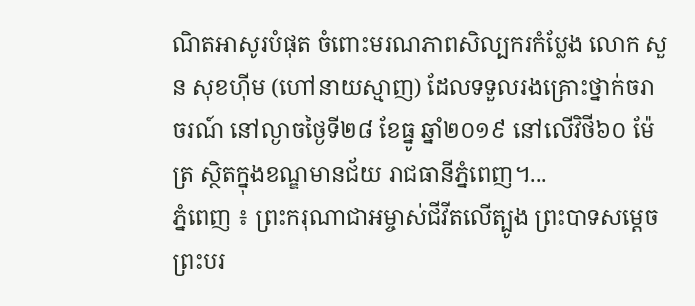ណិតអាសូរបំផុត ចំពោះមរណភាពសិល្បករកំប្លែង លោក សួន សុខហ៊ីម (ហៅនាយស្មាញ) ដែលទទួលរងគ្រោះថ្នាក់ចរាចរណ៍ នៅល្ងាចថ្ងៃទី២៨ ខែធ្នូ ឆ្នាំ២០១៩ នៅលើវិថី៦០ ម៉ែត្រ ស្ថិតក្នុងខណ្ឌមានជ័យ រាជធានីភ្នំពេញ។...
ភ្នំពេញ ៖ ព្រះករុណាជាអម្ចាស់ជីវីតលើត្បូង ព្រះបាទសម្តេចព្រះបរ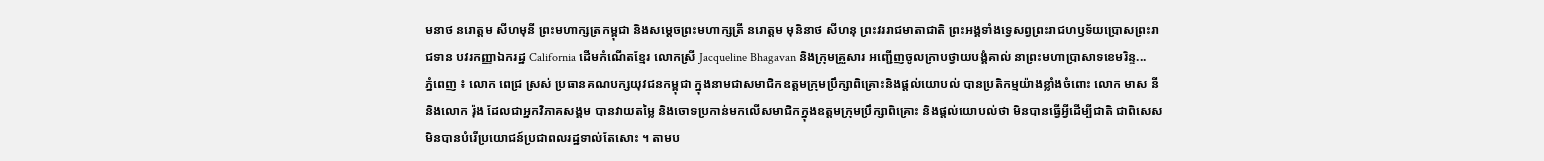មនាថ នរោត្តម សីហមុនី ព្រះមហាក្សត្រកម្ពុជា និងសម្តេចព្រះមហាក្សត្រី នរោត្តម មុនិនាថ សីហនុ ព្រះវររាជមាតាជាតិ ព្រះអង្គទាំងទ្វេសព្វព្រះរាជហឫទ័យប្រោសព្រះរាជទាន បវរកញ្ញាឯករដ្ឋ California ដើមកំណើតខ្មែរ លោកស្រី Jacqueline Bhagavan និងក្រុមគ្រួសារ អញ្ជើញចូលក្រាបថ្វាយបង្គំគាល់ នាព្រះមហាប្រាសាទខេមរិន្ទ...
ភ្នំពេញ ៖ លោក ពេជ្រ ស្រស់ ប្រធានគណបក្សយុវជនកម្ពុជា ក្នុងនាមជាសមាជិកឧត្តមក្រុមប្រឹក្សាពិគ្រោះនិងផ្តល់យោបល់ បានប្រតិកម្មយ៉ាងខ្លាំងចំពោះ លោក មាស នី និងលោក រ៉ុង ដែលជាអ្នកវិភាគសង្គម បានវាយតម្លៃ និងចោទប្រកាន់មកលើសមាជិកក្នុងឧត្តមក្រុមប្រឹក្សាពិគ្រោះ និងផ្តល់យោបល់ថា មិនបានធ្វើអ្វីដើម្បីជាតិ ជាពិសេសមិនបានបំរើប្រយោជន៍ប្រជាពលរដ្ឋទាល់តែសោះ ។ តាមប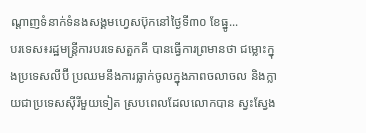ណ្ដាញទំនាក់ទំនងសង្គមហ្វេសប៊ុកនៅថ្ងៃទី៣០ ខែធ្នូ...
បរទេស៖រដ្ឋមន្ត្រីការបរទេសតួកគី បានធ្វើការព្រមានថា ជម្លោះក្នុងប្រទេសលីប៊ី ប្រឈមនឹងការធ្លាក់ចូលក្នុងភាពចលាចល និងក្លាយជាប្រទេសស៊ីរីមួយទៀត ស្របពេលដែលលោកបាន ស្វះស្វែង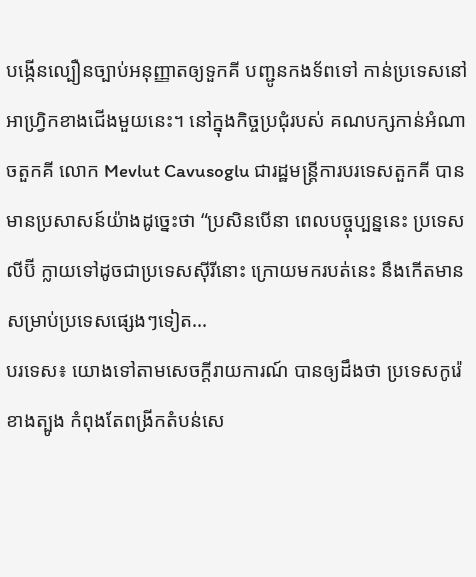បង្កើនល្បឿនច្បាប់អនុញ្ញាតឲ្យទួកគី បញ្ជូនកងទ័ពទៅ កាន់ប្រទេសនៅអាហ្វ្រិកខាងជើងមួយនេះ។ នៅក្នុងកិច្ចប្រជុំរបស់ គណបក្សកាន់អំណាចតួកគី លោក Mevlut Cavusoglu ជារដ្ឋមន្ត្រីការបរទេសតួកគី បានមានប្រសាសន៍យ៉ាងដូច្នេះថា “ប្រសិនបើនា ពេលបច្ចុប្បន្ននេះ ប្រទេសលីប៊ី ក្លាយទៅដូចជាប្រទេសស៊ីរីនោះ ក្រោយមករបត់នេះ នឹងកើតមានសម្រាប់ប្រទេសផ្សេងៗទៀត...
បរទេស៖ យោងទៅតាមសេចក្តីរាយការណ៍ បានឲ្យដឹងថា ប្រទេសកូរ៉េខាងត្បូង កំពុងតែពង្រីកតំបន់សេ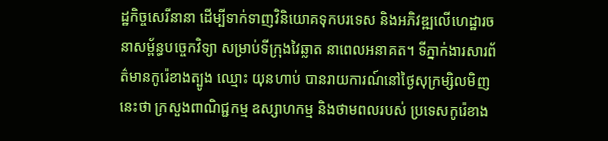ដ្ឋកិច្ចសេរីនានា ដើម្បីទាក់ទាញវិនិយោគទុកបរទេស និងអភិវឌ្ឍលើហេដ្ឋារចនាសម្ព័ន្ធបច្ចេកវិទ្យា សម្រាប់ទីក្រុងវៃឆ្លាត នាពេលអនាគត។ ទីភ្នាក់ងារសារព័ត៌មានកូរ៉េខាងត្បូង ឈ្មោះ យុនហាប់ បានរាយការណ៍នៅថ្ងៃសុក្រម្សិលមិញនេះថា ក្រសួងពាណិជ្ជកម្ម ឧស្សាហកម្ម និងថាមពលរបស់ ប្រទេសកូរ៉េខាង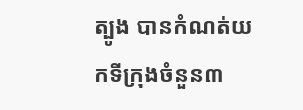ត្បូង បានកំណត់យកទីក្រុងចំនួន៣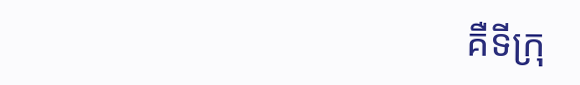គឺទីក្រុ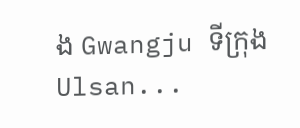ង Gwangju ទីក្រុង Ulsan...